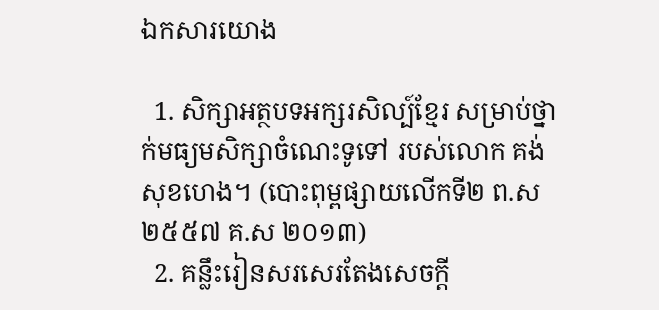ឯកសារយោង

  1. សិក្សាអត្ថបទអក្សរសិល្ប៍ខ្មែរ សម្រាប់ថ្នាក់មធ្យមសិក្សាចំណេះទូទៅ របស់លោក គង់ សុខហេង។ (បោះពុម្ពផ្សាយលើកទី២ ព.ស ២៥៥៧ គ.ស ២០១៣)
  2. គន្លឹះរៀនសរសេរតែងសេចក្តី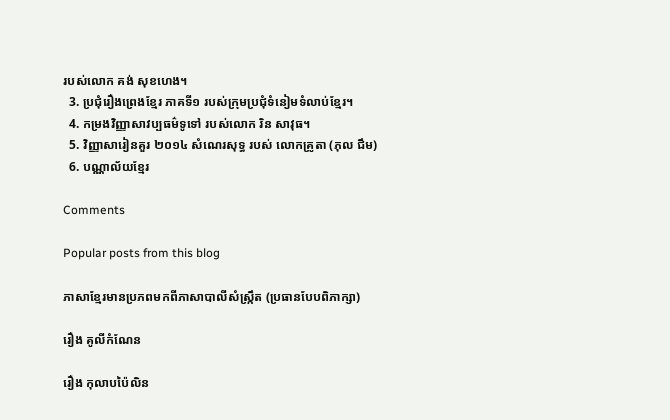របស់លោក គង់ សុខហេង។
  3. ប្រជុំរឿងព្រេងខ្មែរ ភាគទី១ របស់ក្រុមប្រជុំទំនៀមទំលាប់ខ្មែរ។
  4. កម្រងវិញ្ញាសាវប្បធម៌ទូទៅ របស់លោក រិន សាវុធ។
  5. វិញ្ញាសារៀនគួរ ២០១៤ សំណេរសុទ្ធ របស់ លោកគ្រូតា (ភុល ជឹម)
  6. បណ្ណាល័យខ្មែរ

Comments

Popular posts from this blog

ភាសាខ្មែរមានប្រភពមកពីភាសាបាលីសំស្ក្រឹត (ប្រធានបែបពិភាក្សា)

រឿង គូលីកំណែន

រឿង កុលាបប៉ៃលិន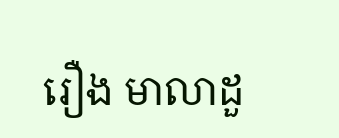រឿង មាលាដួ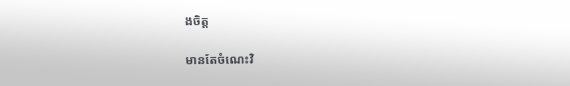ងចិត្ត

មានតែចំណេះវិ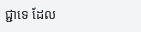ជ្ជាទេ ដែល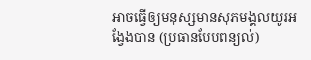អាចធ្វើឲ្យមនុស្សមានសុភមង្គលយូរអង្វែងបាន (ប្រធានបែបពន្យល់)